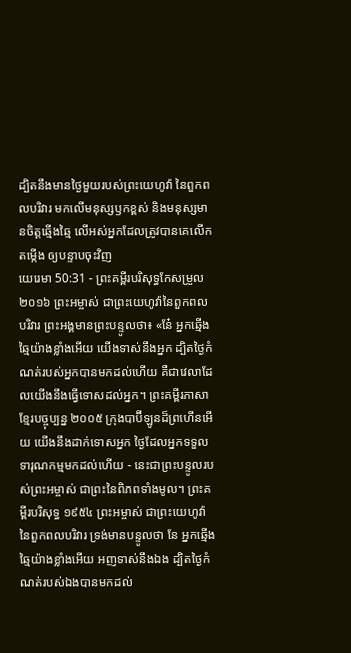ដ្បិតនឹងមានថ្ងៃមួយរបស់ព្រះយេហូវ៉ា នៃពួកពលបរិវារ មកលើមនុស្សឫកខ្ពស់ និងមនុស្សមានចិត្តឆ្មើងឆ្មៃ លើអស់អ្នកដែលត្រូវបានគេលើកតម្កើង ឲ្យបន្ទាបចុះវិញ
យេរេមា 50:31 - ព្រះគម្ពីរបរិសុទ្ធកែសម្រួល ២០១៦ ព្រះអម្ចាស់ ជាព្រះយេហូវ៉ានៃពួកពលបរិវារ ព្រះអង្គមានព្រះបន្ទូលថា៖ «នែ៎ អ្នកឆ្មើងឆ្មៃយ៉ាងខ្លាំងអើយ យើងទាស់នឹងអ្នក ដ្បិតថ្ងៃកំណត់របស់អ្នកបានមកដល់ហើយ គឺជាវេលាដែលយើងនឹងធ្វើទោសដល់អ្នក។ ព្រះគម្ពីរភាសាខ្មែរបច្ចុប្បន្ន ២០០៥ ក្រុងបាប៊ីឡូនដ៏ព្រហើនអើយ យើងនឹងដាក់ទោសអ្នក ថ្ងៃដែលអ្នកទទួលទារុណកម្មមកដល់ហើយ - នេះជាព្រះបន្ទូលរបស់ព្រះអម្ចាស់ ជាព្រះនៃពិភពទាំងមូល។ ព្រះគម្ពីរបរិសុទ្ធ ១៩៥៤ ព្រះអម្ចាស់ ជាព្រះយេហូវ៉ានៃពួកពលបរិវារ ទ្រង់មានបន្ទូលថា នែ អ្នកឆ្មើងឆ្មៃយ៉ាងខ្លាំងអើយ អញទាស់នឹងឯង ដ្បិតថ្ងៃកំណត់របស់ឯងបានមកដល់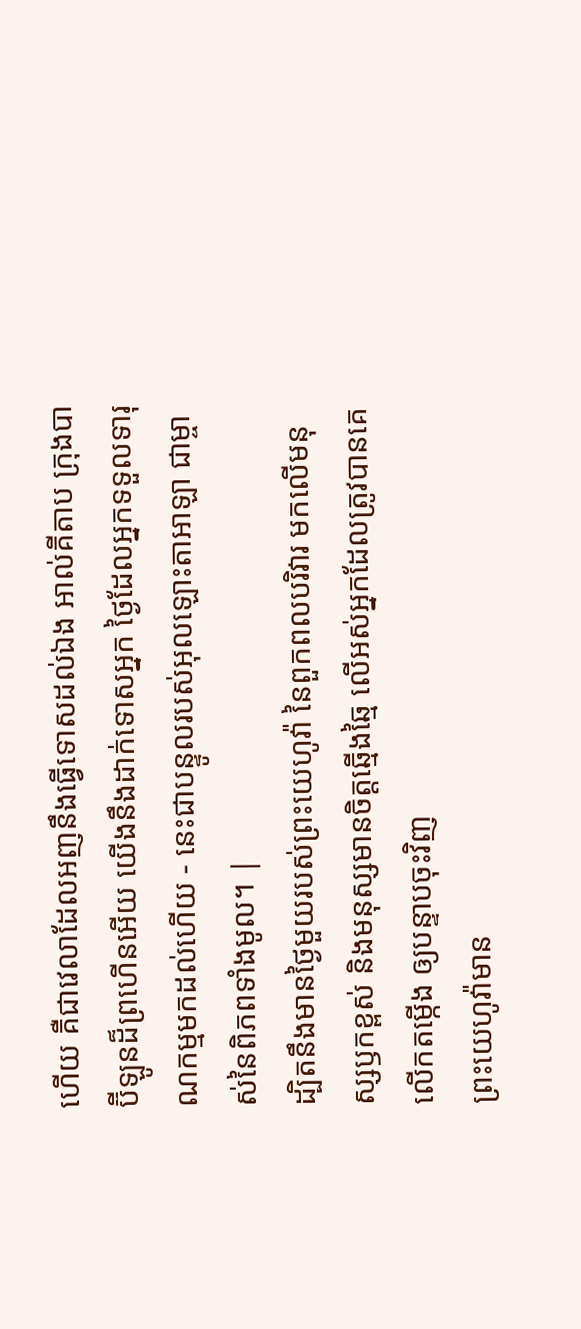ហើយ គឺជាវេលាដែលអញនឹងធ្វើទោសដល់ឯង អាល់គីតាប ក្រុងបាប៊ីឡូនដ៏ព្រហើនអើយ យើងនឹងដាក់ទោសអ្នក ថ្ងៃដែលអ្នកទទួលទារុណកម្មមកដល់ហើយ - នេះជាបន្ទូលរបស់អុលឡោះតាអាឡា ជាម្ចាស់នៃពិភពទាំងមូល។ |
ដ្បិតនឹងមានថ្ងៃមួយរបស់ព្រះយេហូវ៉ា នៃពួកពលបរិវារ មកលើមនុស្សឫកខ្ពស់ និងមនុស្សមានចិត្តឆ្មើងឆ្មៃ លើអស់អ្នកដែលត្រូវបានគេលើកតម្កើង ឲ្យបន្ទាបចុះវិញ
ព្រះយេហូវ៉ាមាន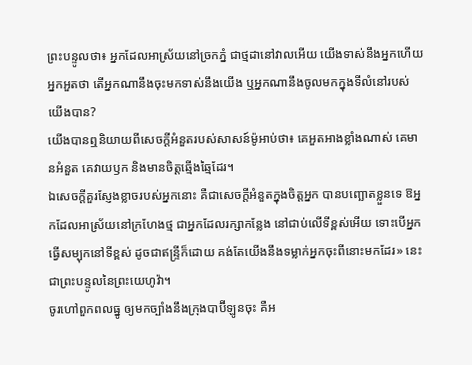ព្រះបន្ទូលថា៖ អ្នកដែលអាស្រ័យនៅច្រកភ្នំ ជាថ្មដានៅវាលអើយ យើងទាស់នឹងអ្នកហើយ អ្នកអួតថា តើអ្នកណានឹងចុះមកទាស់នឹងយើង ឬអ្នកណានឹងចូលមកក្នុងទីលំនៅរបស់យើងបាន?
យើងបានឮនិយាយពីសេចក្ដីអំនួតរបស់សាសន៍ម៉ូអាប់ថា៖ គេអួតអាងខ្លាំងណាស់ គេមានអំនួត គេវាយឫក និងមានចិត្តឆ្មើងឆ្មៃដែរ។
ឯសេចក្ដីគួរស្ញែងខ្លាចរបស់អ្នកនោះ គឺជាសេចក្ដីអំនួតក្នុងចិត្តអ្នក បានបញ្ឆោតខ្លួនទេ ឱអ្នកដែលអាស្រ័យនៅក្រហែងថ្ម ជាអ្នកដែលរក្សាកន្លែង នៅជាប់លើទីខ្ពស់អើយ ទោះបើអ្នកធ្វើសម្បុកនៅទីខ្ពស់ ដូចជាឥន្ទ្រីក៏ដោយ គង់តែយើងនឹងទម្លាក់អ្នកចុះពីនោះមកដែរ» នេះជាព្រះបន្ទូលនៃព្រះយេហូវ៉ា។
ចូរហៅពួកពលធ្នូ ឲ្យមកច្បាំងនឹងក្រុងបាប៊ីឡូនចុះ គឺអ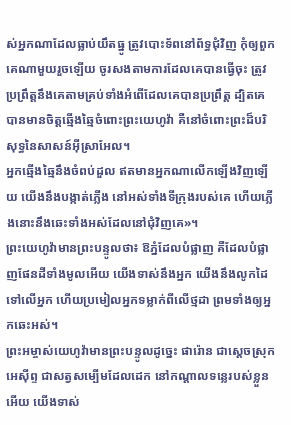ស់អ្នកណាដែលធ្លាប់យឹតធ្នូ ត្រូវបោះទ័ពនៅព័ទ្ធជុំវិញ កុំឲ្យពួកគេណាមួយរួចឡើយ ចូរសងតាមការដែលគេបានធ្វើចុះ ត្រូវប្រព្រឹត្តនឹងគេតាមគ្រប់ទាំងអំពើដែលគេបានប្រព្រឹត្ត ដ្បិតគេបានមានចិត្តឆ្មើងឆ្មៃចំពោះព្រះយេហូវ៉ា គឺនៅចំពោះព្រះដ៏បរិសុទ្ធនៃសាសន៍អ៊ីស្រាអែល។
អ្នកឆ្មើងឆ្មៃនឹងចំពប់ដួល ឥតមានអ្នកណាលើកឡើងវិញឡើយ យើងនឹងបង្កាត់ភ្លើង នៅអស់ទាំងទីក្រុងរបស់គេ ហើយភ្លើងនោះនឹងឆេះទាំងអស់ដែលនៅជុំវិញគេ»។
ព្រះយេហូវ៉ាមានព្រះបន្ទូលថា៖ ឱភ្នំដែលបំផ្លាញ គឺដែលបំផ្លាញផែនដីទាំងមូលអើយ យើងទាស់នឹងអ្នក យើងនឹងលូកដៃទៅលើអ្នក ហើយប្រមៀលអ្នកទម្លាក់ពីលើថ្មដា ព្រមទាំងឲ្យអ្នកឆេះអស់។
ព្រះអម្ចាស់យេហូវ៉ាមានព្រះបន្ទូលដូច្នេះ ផារ៉ោន ជាស្តេចស្រុកអេស៊ីព្ទ ជាសត្វសម្បើមដែលដេក នៅកណ្ដាលទន្លេរបស់ខ្លួនអើយ យើងទាស់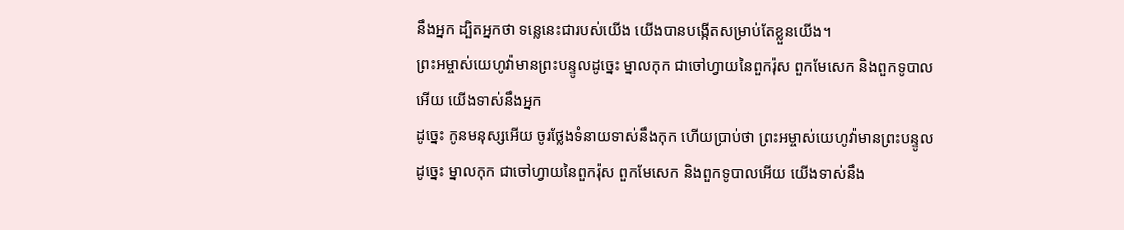នឹងអ្នក ដ្បិតអ្នកថា ទន្លេនេះជារបស់យើង យើងបានបង្កើតសម្រាប់តែខ្លួនយើង។
ព្រះអម្ចាស់យេហូវ៉ាមានព្រះបន្ទូលដូច្នេះ ម្នាលកុក ជាចៅហ្វាយនៃពួករ៉ុស ពួកមែសេក និងពួកទូបាលអើយ យើងទាស់នឹងអ្នក
ដូច្នេះ កូនមនុស្សអើយ ចូរថ្លែងទំនាយទាស់នឹងកុក ហើយប្រាប់ថា ព្រះអម្ចាស់យេហូវ៉ាមានព្រះបន្ទូលដូច្នេះ ម្នាលកុក ជាចៅហ្វាយនៃពួករ៉ុស ពួកមែសេក និងពួកទូបាលអើយ យើងទាស់នឹង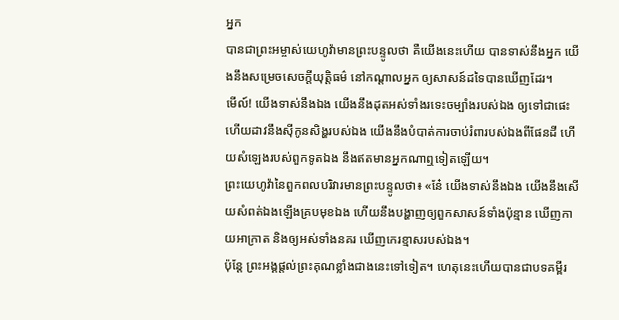អ្នក
បានជាព្រះអម្ចាស់យេហូវ៉ាមានព្រះបន្ទូលថា គឺយើងនេះហើយ បានទាស់នឹងអ្នក យើងនឹងសម្រេចសេចក្ដីយុត្តិធម៌ នៅកណ្ដាលអ្នក ឲ្យសាសន៍ដទៃបានឃើញដែរ។
មើល៍! យើងទាស់នឹងឯង យើងនឹងដុតអស់ទាំងរទេះចម្បាំងរបស់ឯង ឲ្យទៅជាផេះ ហើយដាវនឹងស៊ីកូនសិង្ហរបស់ឯង យើងនឹងបំបាត់ការចាប់រំពារបស់ឯងពីផែនដី ហើយសំឡេងរបស់ពួកទូតឯង នឹងឥតមានអ្នកណាឮទៀតឡើយ។
ព្រះយេហូវ៉ានៃពួកពលបរិវារមានព្រះបន្ទូលថា៖ «នែ៎ យើងទាស់នឹងឯង យើងនឹងសើយសំពត់ឯងឡើងគ្របមុខឯង ហើយនឹងបង្ហាញឲ្យពួកសាសន៍ទាំងប៉ុន្មាន ឃើញកាយអាក្រាត និងឲ្យអស់ទាំងនគរ ឃើញកេរខ្មាសរបស់ឯង។
ប៉ុន្ដែ ព្រះអង្គផ្តល់ព្រះគុណខ្លាំងជាងនេះទៅទៀត។ ហេតុនេះហើយបានជាបទគម្ពីរ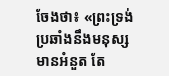ចែងថា៖ «ព្រះទ្រង់ប្រឆាំងនឹងមនុស្សមានអំនួត តែ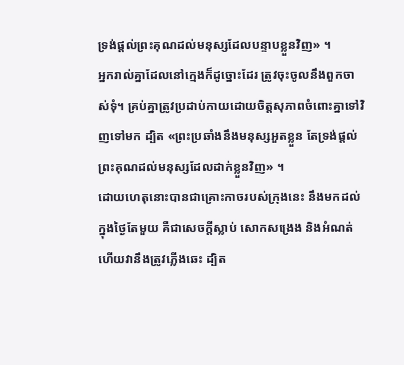ទ្រង់ផ្តល់ព្រះគុណដល់មនុស្សដែលបន្ទាបខ្លួនវិញ» ។
អ្នករាល់គ្នាដែលនៅក្មេងក៏ដូច្នោះដែរ ត្រូវចុះចូលនឹងពួកចាស់ទុំ។ គ្រប់គ្នាត្រូវប្រដាប់កាយដោយចិត្តសុភាពចំពោះគ្នាទៅវិញទៅមក ដ្បិត «ព្រះប្រឆាំងនឹងមនុស្សអួតខ្លួន តែទ្រង់ផ្តល់ព្រះគុណដល់មនុស្សដែលដាក់ខ្លួនវិញ» ។
ដោយហេតុនោះបានជាគ្រោះកាចរបស់ក្រុងនេះ នឹងមកដល់ក្នុងថ្ងៃតែមួយ គឺជាសេចក្ដីស្លាប់ សោកសង្រេង និងអំណត់ ហើយវានឹងត្រូវភ្លើងឆេះ ដ្បិត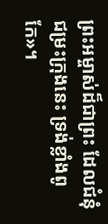ព្រះអម្ចាស់ដ៏ជាព្រះ ដែលជំនុំជម្រះក្រុងនេះ ទ្រង់ខ្លាំងពូកែ»។